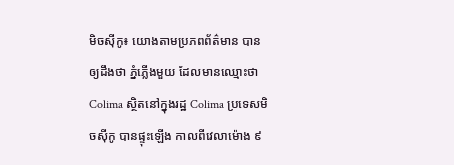មិចស៊ីកូ៖ យោងតាមប្រភពព័ត៌មាន បានឲ្យដឹងថា ភ្នំភ្លើងមួយ ដែលមានឈ្មោះថា Colima ស្ថិតនៅក្នុងរដ្ឋ Colima ប្រទេសមិចស៊ីកូ បានផ្ទុះឡើង កាលពីវេលាម៉ោង ៩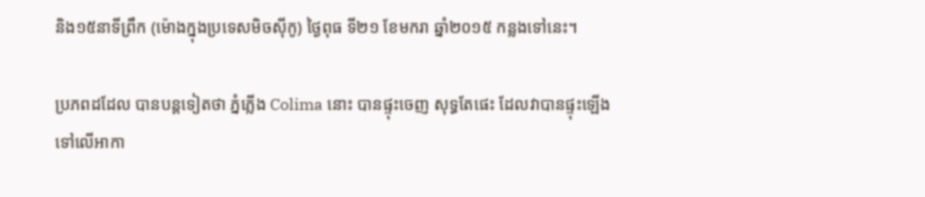និង១៥នាទីព្រឹក (ម៉ោងក្នុងប្រទេសមិចស៊ីកូ) ថ្ងៃពុធ ទី២១ ខែមករា ឆ្នាំ២០១៥ កន្លងទៅនេះ។

ប្រភពដដែល បានបន្តទៀតថា ភ្នំភ្លើង Colima នោះ បានផ្ទុះចេញ សុទ្ធតែផេះ ដែលវាបានផ្ទុះឡើង ទៅលើអាកា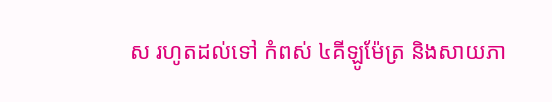ស រហូតដល់ទៅ កំពស់ ៤គីឡូម៉ែត្រ និងសាយភា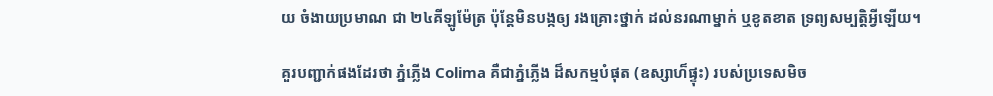យ ចំងាយប្រមាណ ជា ២៤គីឡូម៉ែត្រ ប៉ុន្តែមិនបង្កឲ្យ រងគ្រោះថ្នាក់ ដល់នរណាម្នាក់ ឬខូតខាត ទ្រព្យសម្បត្តិអ្វីឡើយ។

គួរបញ្ជាក់ផងដែរថា ភ្នំភ្លើង Colima គឺជាភ្នំភ្លើង ដ៏សកម្មបំផុត (ឧស្សាហ៏ផ្ទុះ) របស់ប្រទេសមិច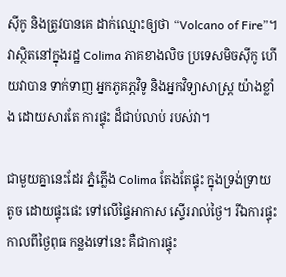ស៊ីកូ និងត្រូវបានគេ ដាក់ឈ្មោះឲ្យថា “Volcano of Fire”។ វាស្ថិតនៅក្នុងរដ្ឋ Colima ភាគខាងលិច ប្រទេសមិចស៊ីកូ ហើយវាបាន ទាក់ទាញ អ្នកភូគភ្ភវិទូ និងអ្នកវិទ្យាសាស្រ្ត យ៉ាងខ្លាំង ដោយសារតែ ការផ្ទុះ ដ៏ជាប់លាប់ របស់វា។

ជាមួយគ្នានេះដែរ ភ្នំភ្លើង Colima តែងតែផ្ទុះ ក្នុងទ្រង់ទ្រាយតូច ដោយផ្ទុះផេះ ទៅលើផ្ទៃអាកាស ស្ទើររាល់ថ្ងៃ។ រីឯការផ្ទុះ កាលពីថ្ងៃពុធ កន្លងទៅនេះ គឺជាការផ្ទុះ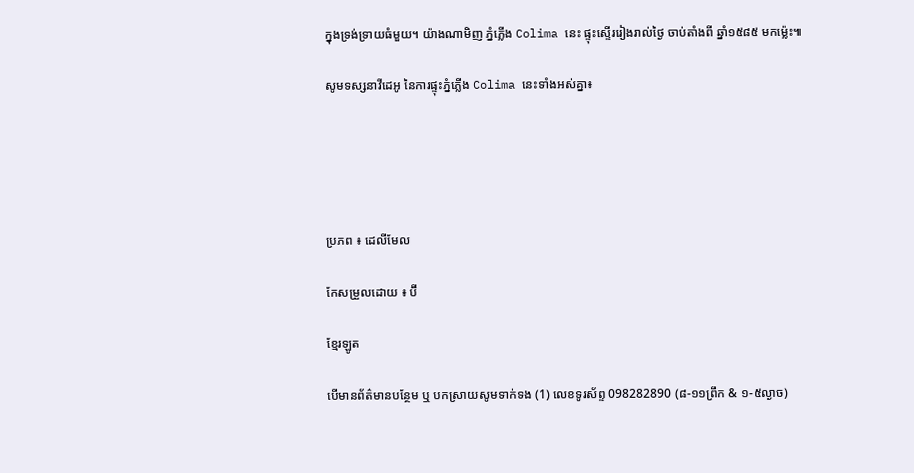ក្នុងទ្រង់ទ្រាយធំមួយ។ យ៉ាងណាមិញ ភ្នំភ្លើង Colima នេះ ផ្ទុះស្ទើររៀងរាល់ថ្ងៃ ចាប់តាំងពី ឆ្នាំ១៥៨៥ មកម្ល៉េះ៕

សូមទស្សនាវីដេអូ នៃការផ្ទុះភ្នំភ្លើង Colima នេះទាំងអស់គ្នា៖





ប្រភព ៖ ដេលីមែល

កែសម្រួលដោយ ៖ ប៊ី

ខ្មែរឡូត

បើមានព័ត៌មានបន្ថែម ឬ បកស្រាយសូមទាក់ទង (1) លេខទូរស័ព្ទ 098282890 (៨-១១ព្រឹក & ១-៥ល្ងាច)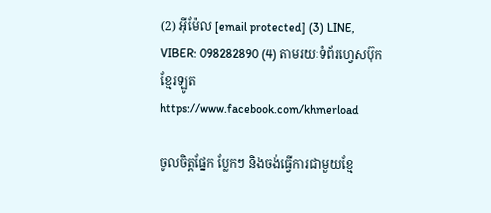(2) អ៊ីម៉ែល [email protected] (3) LINE, VIBER: 098282890 (4) តាមរយៈទំព័រហ្វេសប៊ុកខ្មែរឡូត https://www.facebook.com/khmerload

ចូលចិត្តផ្នែក ប្លែកៗ និងចង់ធ្វើការជាមួយខ្មែ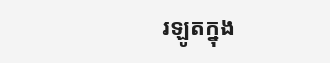រឡូតក្នុង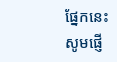ផ្នែកនេះ សូមផ្ញើ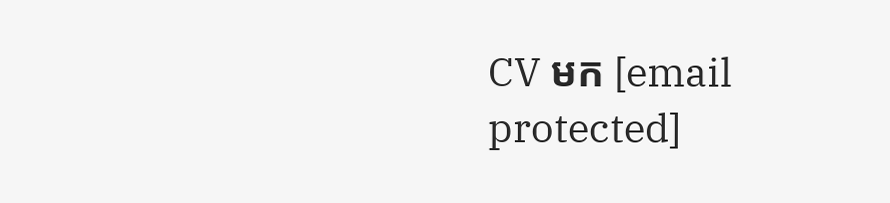CV មក [email protected]